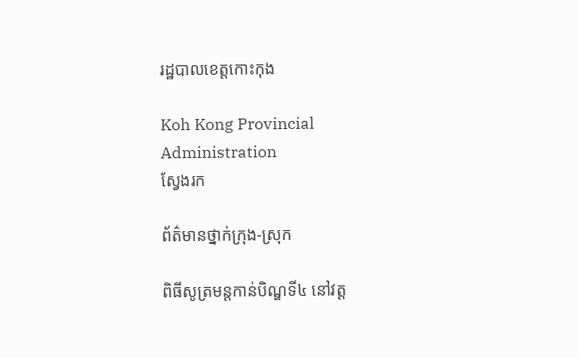រដ្ឋបាលខេត្តកោះកុង

Koh Kong Provincial Administration
ស្វែងរក

ព័ត៌មានថ្នាក់ក្រុង-ស្រុក

ពិធីសូត្រមន្តកាន់បិណ្ឌទី៤ នៅវត្ត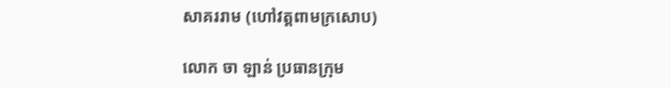សាគររាម (ហៅវត្តពាមក្រសោប)

លោក ចា ឡាន់ ប្រធានក្រុម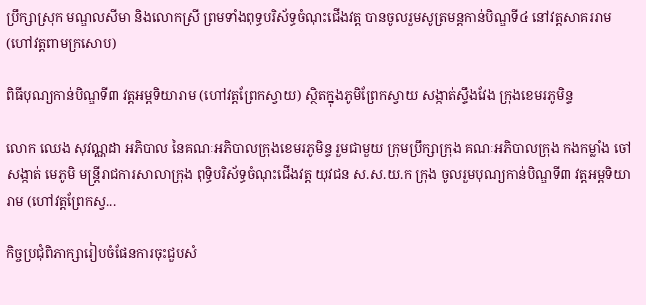ប្រឹក្សាស្រុក មណ្ឌលសីមា និងលោកស្រី ព្រមទាំងពុទ្ធបរិស័ទ្ធចំណុះជើងវត្ត បានចូលរួមសូត្រមន្តកាន់បិណ្ឌទី៤ នៅវត្តសាគររាម (ហៅវត្តពាមក្រសោប)

ពិធីបុណ្យកាន់បិណ្ឌទី៣ វត្តអម្ពទិយារាម (ហៅវត្តព្រែកស្វាយ) ស្ថិតក្នុងភូមិព្រែកស្វាយ សង្កាត់ស្ទឹងវែង ក្រុងខេមរភូមិន្ទ

លោក ឈេង សុវណ្ណដា អភិបាល នៃគណៈអភិបាលក្រុងខេមរភូមិន្ទ រួមជាមួយ ក្រុមប្រឹក្សាក្រុង គណៈអភិបាលក្រុង កងកម្លាំង ចៅសង្កាត់ មេភូមិ មន្រ្តីរាជការសាលាក្រុង ពុទ្ធិបរិស័ទ្ធចំណុះជើងវត្ត យុវជន ស.ស.យ.ក ក្រុង ចូលរួមបុណ្យកាន់បិណ្ឌទី៣ វត្តអម្ពទិយារាម (ហៅវត្តព្រែកស្វ...

កិច្ចប្រជុំពិភាក្សារៀបចំផែនការចុះជួបសំ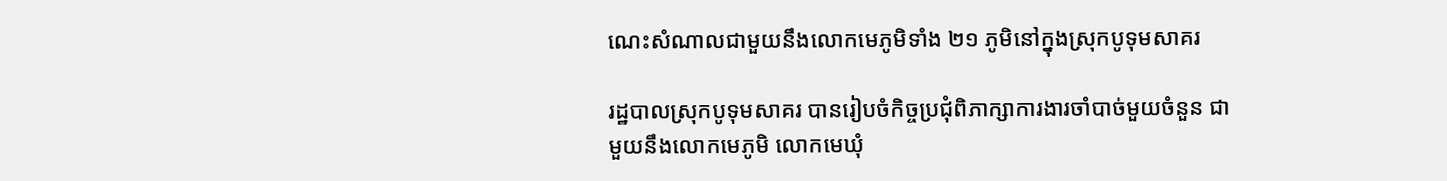ណេះសំណាលជាមួយនឹងលោកមេភូមិទាំង ២១ ភូមិនៅក្នុងស្រុកបូទុមសាគរ

រដ្ឋបាលស្រុកបូទុមសាគរ បានរៀបចំកិច្ចប្រជុំពិភាក្សាការងារចាំបាច់មួយចំនួន ជាមួយនឹងលោកមេភូមិ លោកមេឃុំ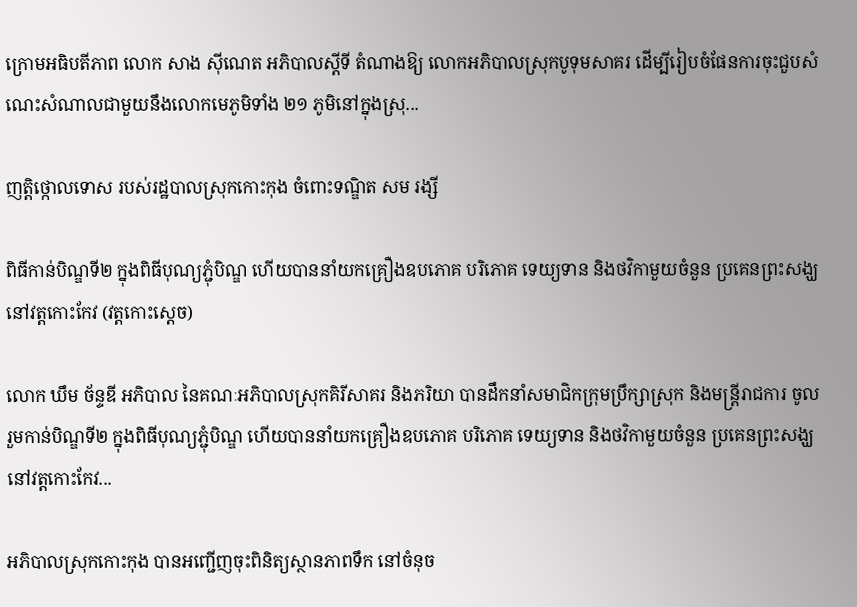ក្រោមអធិបតីភាព លោក សាង ស៊ីណេត អភិបាលស្តីទី តំណាងឱ្យ លោកអភិបាលស្រុកបូទុមសាគរ ដើម្បីរៀបចំផែនការចុះជួបសំណេះសំណាលជាមួយនឹងលោកមេភូមិទាំង ២១ ភូមិនៅក្នុងស្រុ...

ញត្តិថ្កោលទោស របស់រដ្ឋបាលស្រុកកោះកុង ចំពោះទណ្ឌិត សម រង្សី

ពិធីកាន់បិណ្ឌទី២ ក្នុងពិធីបុណ្យភ្ជុំបិណ្ឌ ហេីយបាននាំយកគ្រឿងឧបភោគ បរិភោគ ទេយ្យទាន និងថវិកាមួយចំនួន ប្រគេនព្រះសង្ឃ នៅវត្តកោះកែវ (វត្តកោះស្តេច)

លោក ឃឹម ច័ន្ទឌី អភិបាល នៃគណៈអភិបាលស្រុកគិរីសាគរ និងភរិយា បានដឹកនាំសមាជិកក្រុមប្រឹក្សាស្រុក និងមន្ត្រីរាជការ ចូលរួមកាន់បិណ្ឌទី២ ក្នុងពិធីបុណ្យភ្ជុំបិណ្ឌ ហេីយបាននាំយកគ្រឿងឧបភោគ បរិភោគ ទេយ្យទាន និងថវិកាមួយចំនួន ប្រគេនព្រះសង្ឃ នៅវត្តកោះកែវ...

អភិបាលស្រុកកោះកុង បានអញ្ជើញចុះពិនិត្យស្ថានភាពទឹក នៅចំនុច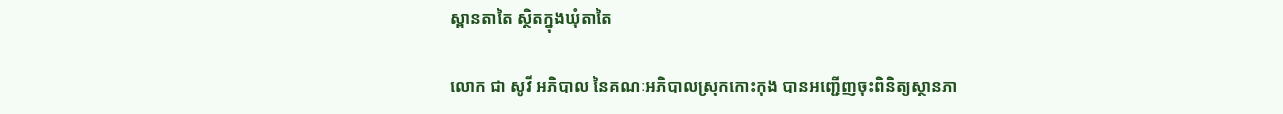ស្ពានតាតៃ ស្ថិតក្នុងឃុំតាតៃ

លោក ជា សូវី អភិបាល នៃគណៈអភិបាលស្រុកកោះកុង បានអញ្ជើញចុះពិនិត្យស្ថានភា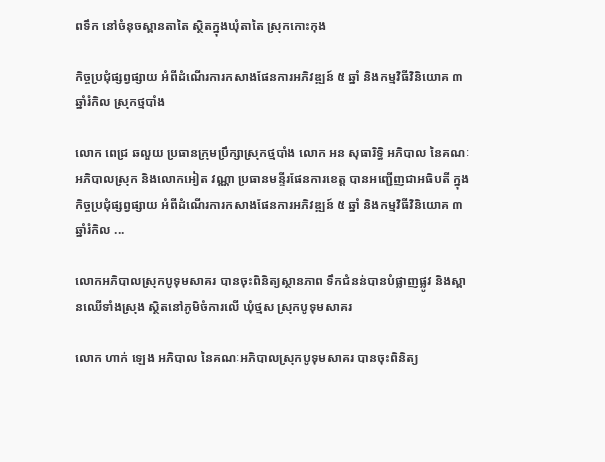ពទឹក នៅចំនុចស្ពានតាតៃ ស្ថិតក្នុងឃុំតាតៃ ស្រុកកោះកុង

កិច្ចប្រជុំផ្សព្វផ្សាយ អំពីដំណើរការកសាងផែនការអភិវឌ្ឍន៍ ៥ ឆ្នាំ និងកម្មវិធីវិនិយោគ ៣ ឆ្នាំរំកិល ស្រុកថ្មបាំង

លោក ពេជ្រ ឆលួយ ប្រធានក្រុមប្រឹក្សាស្រុកថ្មបាំង លោក អន សុធារិទ្ធិ អភិបាល នៃគណៈអភិបាលស្រុក និងលោកអៀត វណ្ណា ប្រធានមន្ទីរផែនការខេត្ត បានអញ្ជើញជាអធិបតី ក្នុងកិច្ចប្រជុំផ្សព្វផ្សាយ អំពីដំណើរការកសាងផែនការអភិវឌ្ឍន៍ ៥ ឆ្នាំ និងកម្មវិធីវិនិយោគ ៣ ឆ្នាំរំកិល ...

លោកអភិបាលស្រុកបូទុមសាគរ បានចុះពិនិត្យស្ថានភាព ទឹកជំនន់បានបំផ្លាញផ្លូវ និងស្ពានឈើទាំងស្រុង ស្ថិតនៅភូមិចំការលើ ឃុំថ្មស ស្រុកបូទុមសាគរ

លោក ហាក់ ឡេង អភិបាល នៃគណៈអភិបាលស្រុកបូទុមសាគរ បានចុះពិនិត្យ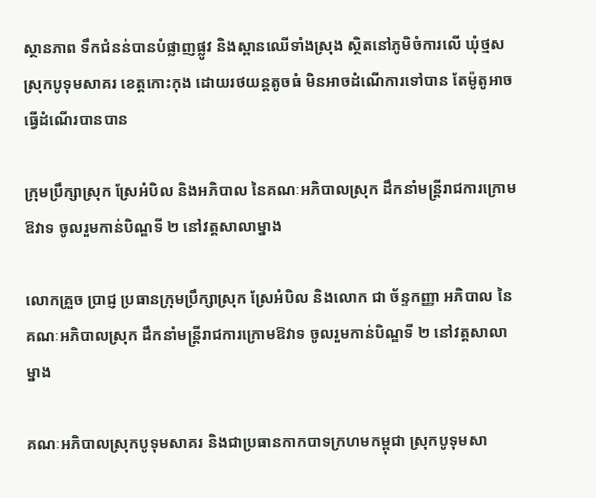ស្ថានភាព ទឹកជំនន់បានបំផ្លាញផ្លូវ និងស្ពានឈើទាំងស្រុង ស្ថិតនៅភូមិចំការលើ ឃុំថ្មស ស្រុកបូទុមសាគរ ខេត្តកោះកុង ដោយរថយន្តតូចធំ មិនអាចដំណើការទៅបាន តែម៉ូតូអាចធ្វើដំណើរបានបាន

ក្រុមប្រឹក្សាស្រុក ស្រែអំបិល និងអភិបាល នៃគណៈអភិបាលស្រុក ដឹកនាំមន្ត្រីរាជការក្រោមឱវាទ ចូលរួមកាន់បិណ្ឌទី ២ នៅវត្តសាលាម្នាង

លោកគ្រួច ប្រាជ្ញ ប្រធានក្រុមប្រឹក្សាស្រុក ស្រែអំបិល និងលោក ជា ច័ន្ទកញ្ញា អភិបាល នៃគណៈអភិបាលស្រុក ដឹកនាំមន្ត្រីរាជការក្រោមឱវាទ ចូលរួមកាន់បិណ្ឌទី ២ នៅវត្តសាលាម្នាង

គណៈអភិបាលស្រុកបូទុមសាគរ និងជាប្រធានកាកបាទក្រហមកម្ពុជា ស្រុកបូទុមសា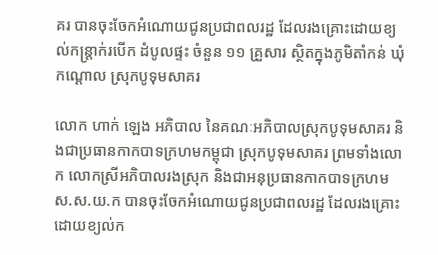គរ បានចុះចែកអំណោយជូនប្រជាពលរដ្ឋ ដែលរងគ្រោះដោយខ្យល់កន្រ្តាក់របើក ដំបូលផ្ទះ ចំនួន ១១ គ្រួសារ ស្ថិតក្នុងភូមិតាំកន់ ឃុំកណ្តោល ស្រុកបូទុមសាគរ

លោក ហាក់ ឡេង អភិបាល នៃគណៈអភិបាលស្រុកបូទុមសាគរ និងជាប្រធានកាកបាទក្រហមកម្ពុជា ស្រុកបូទុមសាគរ ព្រមទាំងលោក លោកស្រីអភិបាលរងស្រុក និងជាអនុប្រធានកាកបាទក្រហម ស.ស.យ.ក បានចុះចែកអំណោយជូនប្រជាពលរដ្ឋ ដែលរងគ្រោះដោយខ្យល់ក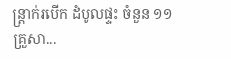ន្រ្តាក់របើក ដំបូលផ្ទះ ចំនួន ១១គ្រួសា...